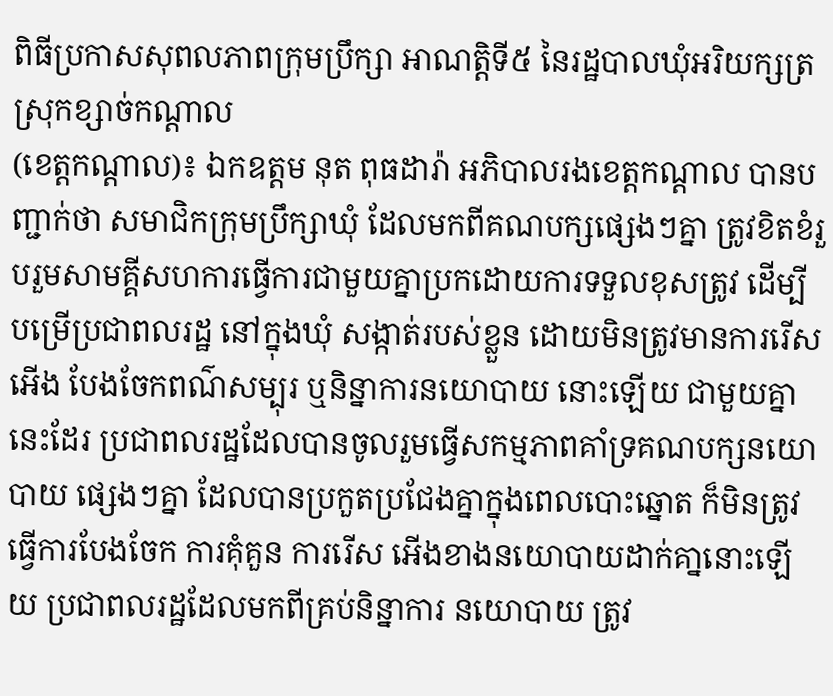ពិធីប្រកាសសុពលភាពក្រុមប្រឹក្សា អាណត្តិទី៥ នៃរដ្ឋបាលឃុំអរិយក្សត្រ ស្រុកខ្សាច់កណ្តាល
(ខេត្តកណ្តាល)៖ ឯកឧត្តម នុត ពុធដារ៉ា អភិបាលរងខេត្តកណ្តាល បានបញ្ជាក់ថា សមាជិកក្រុមប្រឹក្សាឃុំ ដែលមកពីគណបក្សផ្សេងៗគ្នា ត្រូវខិតខំរួបរួមសាមគ្គីសហការធ្វើការជាមួយគ្នាប្រកដោយការទទួលខុសត្រូវ ដើម្បីបម្រើប្រជាពលរដ្ឋ នៅក្នុងឃុំ សង្កាត់របស់ខ្លួន ដោយមិនត្រូវមានការរើសអើង បែងចែកពណ៌សម្បុរ ឬនិន្នាការនយោបាយ នោះឡើយ ជាមួយគ្នានេះដែរ ប្រជាពលរដ្ឋដែលបានចូលរួមធ្វើសកម្មភាពគាំទ្រគណបក្សនយោបាយ ផ្សេងៗគ្នា ដែលបានប្រកួតប្រជែងគ្នាក្នុងពេលបោះឆ្នោត ក៏មិនត្រូវធ្វើការបែងចែក ការគុំគួន ការរើស អើងខាងនយោបាយដាក់គា្ននោះឡើយ ប្រជាពលរដ្ឋដែលមកពីគ្រប់និន្នាការ នយោបាយ ត្រូវ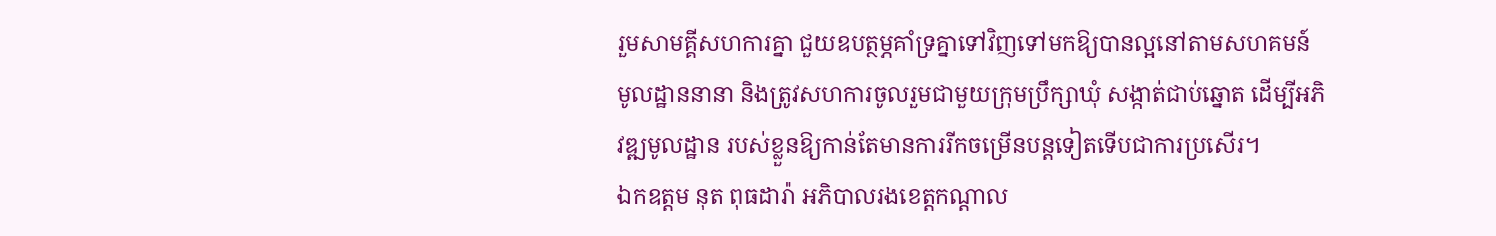រួមសាមគ្គីសហការគ្នា ជួយឧបត្ថម្ភគាំទ្រគ្នាទៅវិញទៅមកឱ្យបានល្អនៅតាមសហគមន៍ មូលដ្ឋាននានា និងត្រូវសហការចូលរួមជាមួយក្រុមប្រឹក្សាឃុំ សង្កាត់ជាប់ឆ្នោត ដើម្បីអភិវឌ្ឍមូលដ្ឋាន របស់ខ្លួនឱ្យកាន់តែមានការរីកចម្រើនបន្តទៀតទើបជាការប្រសើរ។
ឯកឧត្តម នុត ពុធដារ៉ា អភិបាលរងខេត្តកណ្តាល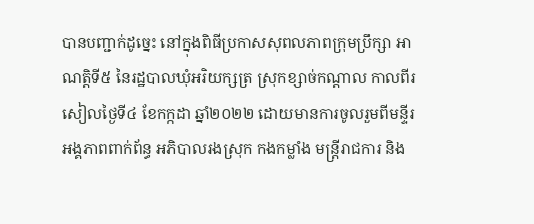បានបញ្ជាក់ដូច្នេះ នៅក្នុងពិធីប្រកាសសុពលភាពក្រុមប្រឹក្សា អាណត្តិទី៥ នៃរដ្ឋបាលឃុំអរិយក្សត្រ ស្រុកខ្សាច់កណ្តាល កាលពីរសៀលថ្ងៃទី៤ ខែកក្កដា ឆ្នាំ២០២២ ដោយមានការចូលរួមពីមន្ទីរ អង្គភាពពាក់ព័ន្ធ អភិបាលរងស្រុក កងកម្លាំង មន្ត្រីរាជការ និង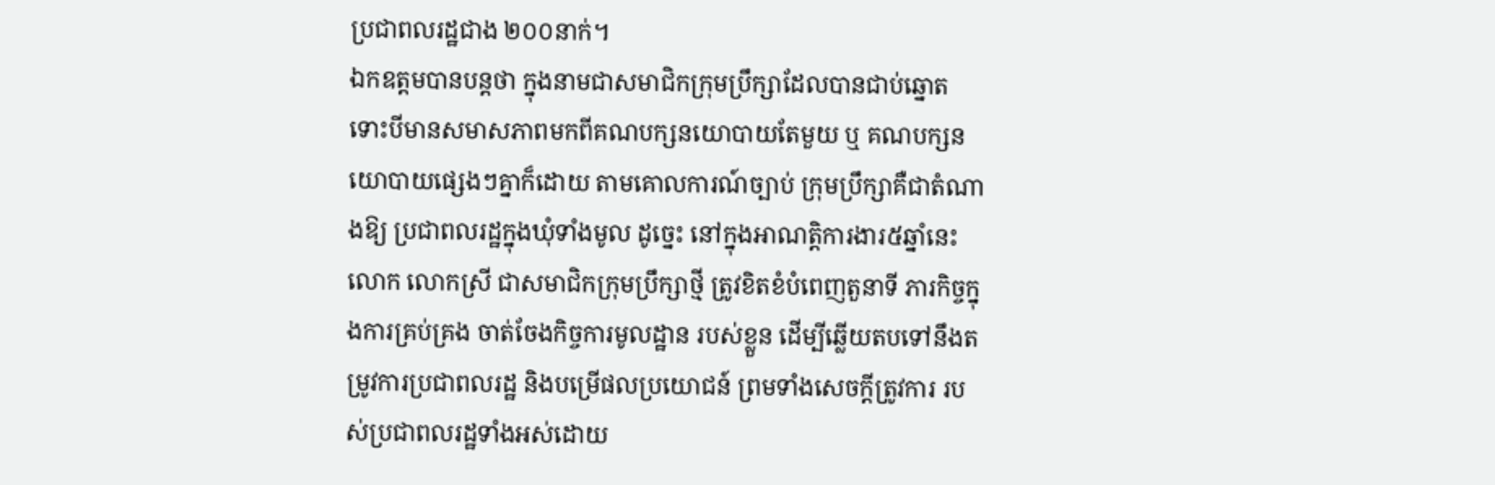ប្រជាពលរដ្ឋជាង ២០០នាក់។
ឯកឧត្តមបានបន្តថា ក្នុងនាមជាសមាជិកក្រុមប្រឹក្សាដែលបានជាប់ឆ្នោត ទោះបីមានសមាសភាពមកពីគណបក្សនយោបាយតែមួយ ឬ គណបក្សនយោបាយផ្សេងៗគ្នាក៏ដោយ តាមគោលការណ៍ច្បាប់ ក្រុមប្រឹក្សាគឺជាតំណាងឱ្យ ប្រជាពលរដ្ឋក្នុងឃុំទាំងមូល ដូច្នេះ នៅក្នុងអាណត្តិការងារ៥ឆ្នាំនេះ លោក លោកស្រី ជាសមាជិកក្រុមប្រឹក្សាថ្មី ត្រូវខិតខំបំពេញតួនាទី ភារកិច្ចក្នុងការគ្រប់គ្រង ចាត់ចែងកិច្ចការមូលដ្ឋាន របស់ខ្លួន ដើម្បីឆ្លើយតបទៅនឹងតម្រូវការប្រជាពលរដ្ឋ និងបម្រើផលប្រយោជន៍ ព្រមទាំងសេចក្តីត្រូវការ របស់ប្រជាពលរដ្ឋទាំងអស់ដោយ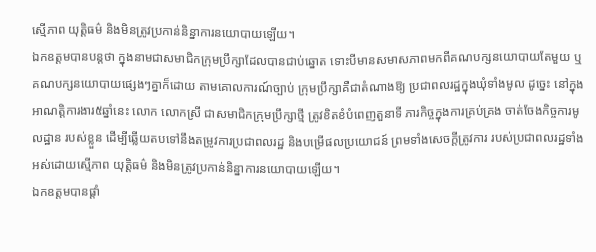ស្មើភាព យុត្តិធម៌ និងមិនត្រូវប្រកាន់និន្នាការនយោបាយឡើយ។
ឯកឧត្តមបានបន្តថា ក្នុងនាមជាសមាជិកក្រុមប្រឹក្សាដែលបានជាប់ឆ្នោត ទោះបីមានសមាសភាពមកពីគណបក្សនយោបាយតែមួយ ឬ គណបក្សនយោបាយផ្សេងៗគ្នាក៏ដោយ តាមគោលការណ៍ច្បាប់ ក្រុមប្រឹក្សាគឺជាតំណាងឱ្យ ប្រជាពលរដ្ឋក្នុងឃុំទាំងមូល ដូច្នេះ នៅក្នុងអាណត្តិការងារ៥ឆ្នាំនេះ លោក លោកស្រី ជាសមាជិកក្រុមប្រឹក្សាថ្មី ត្រូវខិតខំបំពេញតួនាទី ភារកិច្ចក្នុងការគ្រប់គ្រង ចាត់ចែងកិច្ចការមូលដ្ឋាន របស់ខ្លួន ដើម្បីឆ្លើយតបទៅនឹងតម្រូវការប្រជាពលរដ្ឋ និងបម្រើផលប្រយោជន៍ ព្រមទាំងសេចក្តីត្រូវការ របស់ប្រជាពលរដ្ឋទាំងអស់ដោយស្មើភាព យុត្តិធម៌ និងមិនត្រូវប្រកាន់និន្នាការនយោបាយឡើយ។
ឯកឧត្តមបានផ្តាំ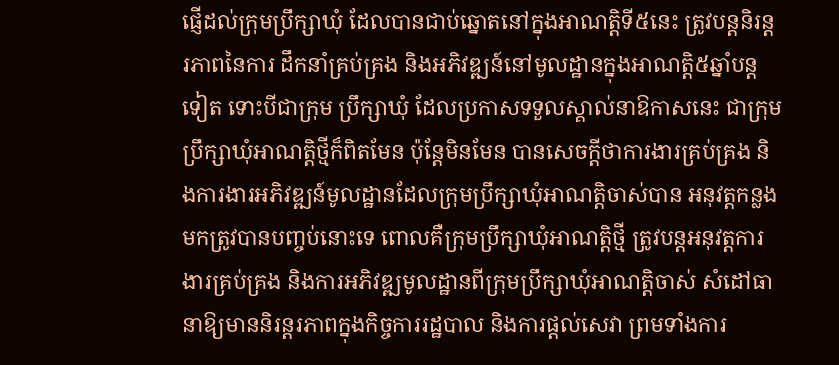ផ្ញើដល់ក្រុមប្រឹក្សាឃុំ ដែលបានជាប់ឆ្នោតនៅក្នុងអាណត្តិទី៥នេះ ត្រូវបន្តនិរន្តរភាពនៃការ ដឹកនាំគ្រប់គ្រង និងអភិវឌ្ឍន៍នៅមូលដ្ឋានក្នុងអាណត្តិ៥ឆ្នាំបន្តទៀត ទោះបីជាក្រុម ប្រឹក្សាឃុំ ដែលប្រកាសទទួលស្គាល់នាឱកាសនេះ ជាក្រុមប្រឹក្សាឃុំអាណត្តិថ្មីក៏ពិតមែន ប៉ុន្តែមិនមែន បានសេចក្ដីថាការងារគ្រប់គ្រង និងការងារអភិវឌ្ឍន៍មូលដ្ឋានដែលក្រុមប្រឹក្សាឃុំអាណត្តិចាស់បាន អនុវត្តកន្លងមកត្រូវបានបញ្ចប់នោះទេ ពោលគឺក្រុមប្រឹក្សាឃុំអាណត្តិថ្មី ត្រូវបន្តអនុវត្តការងារគ្រប់គ្រង និងការអភិវឌ្ឍមូលដ្ឋានពីក្រុមប្រឹក្សាឃុំអាណត្តិចាស់ សំដៅធានាឱ្យមាននិរន្តរភាពក្នុងកិច្ចការរដ្ឋបាល និងការផ្តល់សេវា ព្រមទាំងការ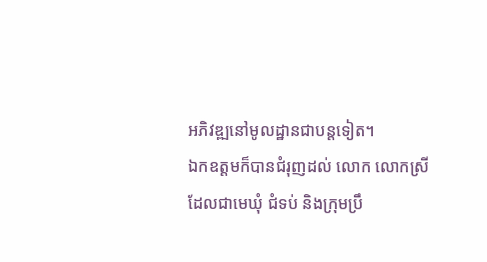អភិវឌ្ឍនៅមូលដ្ឋានជាបន្តទៀត។
ឯកឧត្តមក៏បានជំរុញដល់ លោក លោកស្រីដែលជាមេឃុំ ជំទប់ និងក្រុមប្រឹ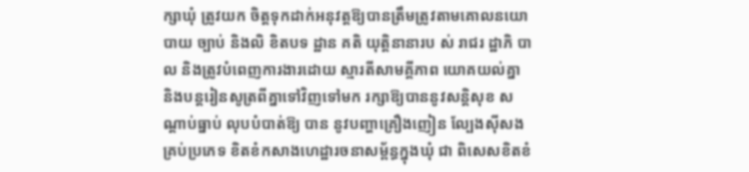ក្សាឃុំ ត្រូវយក ចិត្ដទុកដាក់អនុវត្ដឱ្យបានត្រឹមត្រូវតាមគោលនយោបាយ ច្បាប់ និងលិ ខិតបទ ដ្ឋាន គតិ យុត្ដិនានារប ស់ រាជរ ដ្ឋាភិ បា ល និងត្រូវបំពេញការងារដោយ ស្មារតីសាមគ្គីភាព យោគយល់គ្នា និងបន្តរៀនសូត្រពីគ្នាទៅវិញទៅមក រក្សាឱ្យបាននូវសន្តិសុខ សណ្តាប់ធ្នាប់ លុបបំបាត់ឱ្យ បាន នូវបញ្ហាគ្រឿងញៀន ល្បែងស៊ីសងគ្រប់ប្រភេទ ខិតខំកសាងហេដ្ឋារចនាសម្ព័ន្ធក្នុងឃុំ ជា ពិសេសខិតខំ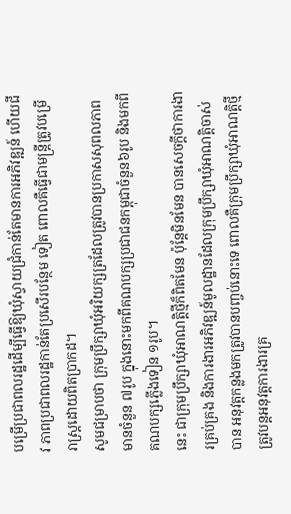បម្រើប្រជាពលរដ្ឋដើម្បីធ្វើឱ្យឃុំស្វាយជ្រំកាន់តែមានការអភិវឌ្ឍន៍ ហើយជីវ ភាពប្រជាពលរដ្ឋកាន់តែប្រសើរបន្ថែម ទៀត ពោលគឺធ្វើជាមន្រ្តីត្រូវបម្រើរាស្រ្តដោយពិតប្រាកដ។
សូមជម្រាបថា ក្រុមប្រឹក្សាឃុំអរិយក្សត្រដែលត្រូវបានប្រកាសសុពលភាពមានចំនួន ៧រូប ក្នុងនោះមកពីគណបក្សប្រជាជនកម្ពុជាចំនួន៦រូប និងមកពីគណបក្សភ្លើងទៀន ១រូប។
នេះ ជាក្រុមប្រឹក្សាឃុំអាណត្តិថ្មីក៏ពិតមែន ប៉ុន្តែមិនមែន បានសេចក្ដីថាការងារគ្រប់គ្រង និងការងារអភិវឌ្ឍន៍មូលដ្ឋានដែលក្រុមប្រឹក្សាឃុំអាណត្តិចាស់បាន អនុវត្តកន្លងមកត្រូវបានបញ្ចប់នោះទេ ពោលគឺក្រុមប្រឹក្សាឃុំអាណត្តិថ្មី ត្រូវបន្តអនុវត្តការងារគ្រ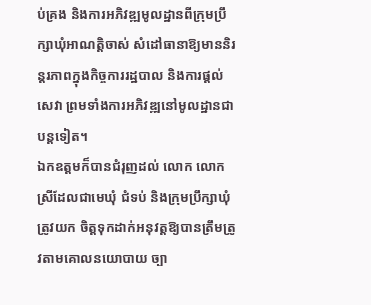ប់គ្រង និងការអភិវឌ្ឍមូលដ្ឋានពីក្រុមប្រឹក្សាឃុំអាណត្តិចាស់ សំដៅធានាឱ្យមាននិរន្តរភាពក្នុងកិច្ចការរដ្ឋបាល និងការផ្តល់សេវា ព្រមទាំងការអភិវឌ្ឍនៅមូលដ្ឋានជាបន្តទៀត។
ឯកឧត្តមក៏បានជំរុញដល់ លោក លោកស្រីដែលជាមេឃុំ ជំទប់ និងក្រុមប្រឹក្សាឃុំ ត្រូវយក ចិត្ដទុកដាក់អនុវត្ដឱ្យបានត្រឹមត្រូវតាមគោលនយោបាយ ច្បា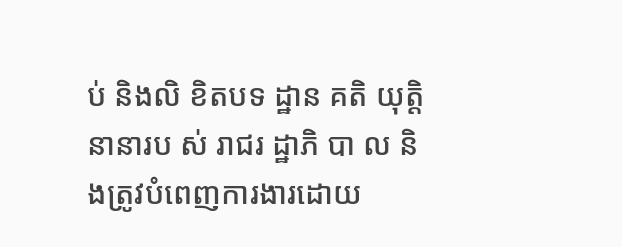ប់ និងលិ ខិតបទ ដ្ឋាន គតិ យុត្ដិនានារប ស់ រាជរ ដ្ឋាភិ បា ល និងត្រូវបំពេញការងារដោយ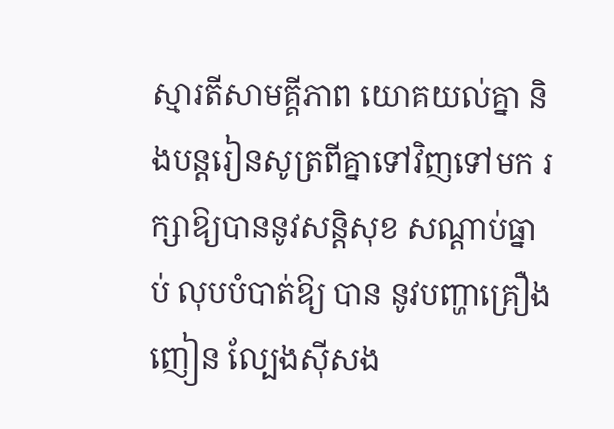ស្មារតីសាមគ្គីភាព យោគយល់គ្នា និងបន្តរៀនសូត្រពីគ្នាទៅវិញទៅមក រក្សាឱ្យបាននូវសន្តិសុខ សណ្តាប់ធ្នាប់ លុបបំបាត់ឱ្យ បាន នូវបញ្ហាគ្រឿងញៀន ល្បែងស៊ីសង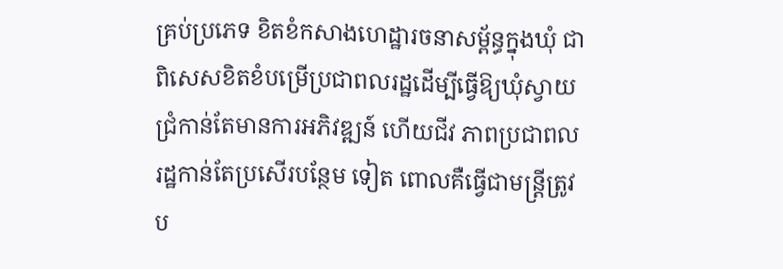គ្រប់ប្រភេទ ខិតខំកសាងហេដ្ឋារចនាសម្ព័ន្ធក្នុងឃុំ ជា ពិសេសខិតខំបម្រើប្រជាពលរដ្ឋដើម្បីធ្វើឱ្យឃុំស្វាយជ្រំកាន់តែមានការអភិវឌ្ឍន៍ ហើយជីវ ភាពប្រជាពលរដ្ឋកាន់តែប្រសើរបន្ថែម ទៀត ពោលគឺធ្វើជាមន្រ្តីត្រូវប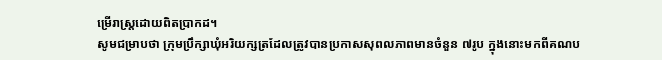ម្រើរាស្រ្តដោយពិតប្រាកដ។
សូមជម្រាបថា ក្រុមប្រឹក្សាឃុំអរិយក្សត្រដែលត្រូវបានប្រកាសសុពលភាពមានចំនួន ៧រូប ក្នុងនោះមកពីគណប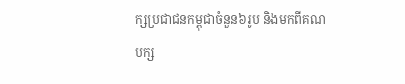ក្សប្រជាជនកម្ពុជាចំនួន៦រូប និងមកពីគណបក្ស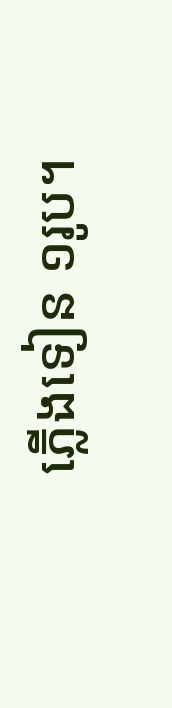ភ្លើងទៀន ១រូប។